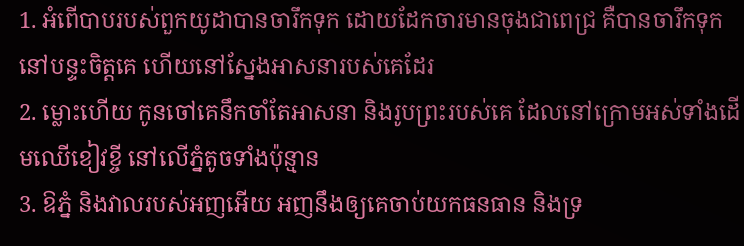1. អំពើបាបរបស់ពួកយូដាបានចារឹកទុក ដោយដែកចារមានចុងជាពេជ្រ គឺបានចារឹកទុកនៅបន្ទះចិត្តគេ ហើយនៅស្នែងអាសនារបស់គេដែរ
2. ម្លោះហើយ កូនចៅគេនឹកចាំតែអាសនា និងរូបព្រះរបស់គេ ដែលនៅក្រោមអស់ទាំងដើមឈើខៀវខ្ចី នៅលើភ្នំតូចទាំងប៉ុន្មាន
3. ឱភ្នំ និងវាលរបស់អញអើយ អញនឹងឲ្យគេចាប់យកធនធាន និងទ្រ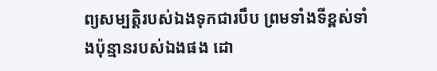ព្យសម្បត្តិរបស់ឯងទុកជារបឹប ព្រមទាំងទីខ្ពស់ទាំងប៉ុន្មានរបស់ឯងផង ដោ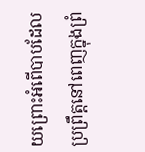យព្រោះអំពើបាបដែលប្រព្រឹត្តនៅពេញក្នុងព្រំ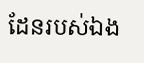ដែនរបស់ឯង